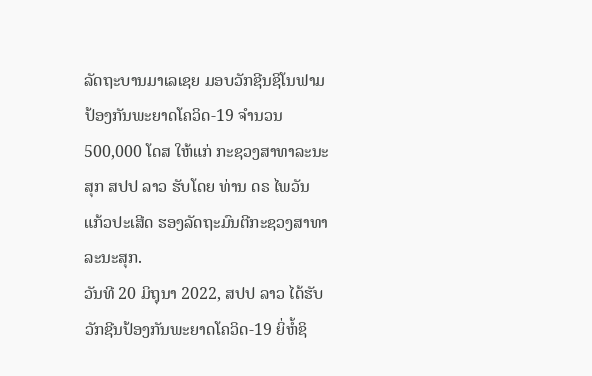ລັດຖະບານມາເລເຊຍ ມອບວັກຊີນຊິໂນຟາມ ປ້ອງກັນພະຍາດໂຄວິດ-19 ຈຳນວນ 500,000 ໂດສ ໃຫ້ແກ່ ກະຊວງສາທາລະນະສຸກ ສປປ ລາວ ຮັບໂດຍ ທ່ານ ດຣ ໄພວັນ ແກ້ວປະເສີດ ຮອງລັດຖະມົນຕີກະຊວງສາທາລະນະສຸກ.
ວັນທີ 20 ມິຖຸນາ 2022, ສປປ ລາວ ໄດ້ຮັບວັກຊີນປ້ອງກັນພະຍາດໂຄວິດ-19 ຍິ່ຫໍ້ຊິ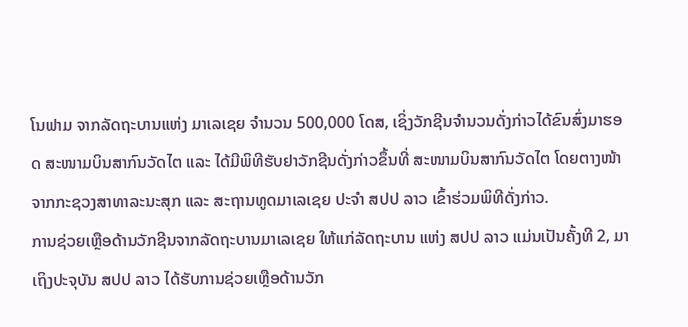ໂນຟາມ ຈາກລັດຖະບານແຫ່ງ ມາເລເຊຍ ຈຳນວນ 500,000 ໂດສ, ເຊິ່ງວັກຊີນຈຳນວນດັ່ງກ່າວໄດ້ຂົນສົ່ງມາຮອດ ສະໜາມບິນສາກົນວັດໄຕ ແລະ ໄດ້ມີພິທີຮັບຢາວັກຊີນດັ່ງກ່າວຂຶ້ນທີ່ ສະໜາມບິນສາກົນວັດໄຕ ໂດຍຕາງໜ້າຈາກກະຊວງສາທາລະນະສຸກ ແລະ ສະຖານທູດມາເລເຊຍ ປະຈຳ ສປປ ລາວ ເຂົ້າຮ່ວມພິທີດັ່ງກ່າວ.
ການຊ່ວຍເຫຼືອດ້ານວັກຊີນຈາກລັດຖະບານມາເລເຊຍ ໃຫ້ແກ່ລັດຖະບານ ແຫ່ງ ສປປ ລາວ ແມ່ນເປັນຄັ້ງທີ 2, ມາເຖິງປະຈຸບັນ ສປປ ລາວ ໄດ້ຮັບການຊ່ວຍເຫຼືອດ້ານວັກ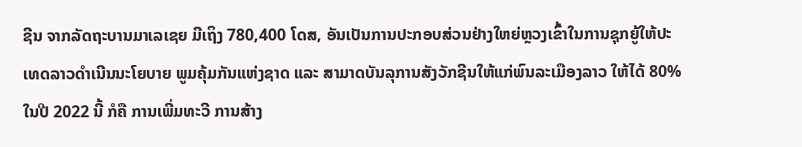ຊີນ ຈາກລັດຖະບານມາເລເຊຍ ມີເຖິງ 780,400 ໂດສ, ອັນເປັນການປະກອບສ່ວນຢ່າງໃຫຍ່ຫຼວງເຂົ້າໃນການຊຸກຍູ້ໃຫ້ປະເທດລາວດໍາເນີນນະໂຍບາຍ ພູມຄຸ້ມກັນແຫ່ງຊາດ ແລະ ສາມາດບັນລຸການສັງວັກຊີນໃຫ້ແກ່ພົນລະເມືອງລາວ ໃຫ້ໄດ້ 80% ໃນປີ 2022 ນີ້ ກໍຄື ການເພີ່ມທະວີ ການສ້າງ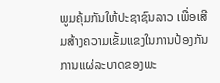ພູມຄຸ້ມກັນໃຫ້ປະຊາຊົນລາວ ເພື່ອເສີມສ້າງຄວາມເຂັ້ມແຂງໃນການປ້ອງກັນການແຜ່ລະບາດຂອງພະ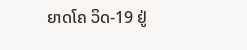ຍາດໂຄ ວິດ-19 ຢູ່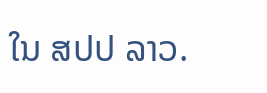ໃນ ສປປ ລາວ.